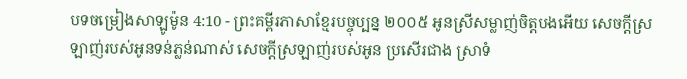បទចម្រៀងសាឡូម៉ូន 4:10 - ព្រះគម្ពីរភាសាខ្មែរបច្ចុប្បន្ន ២០០៥ អូនស្រីសម្លាញ់ចិត្តបងអើយ សេចក្ដីស្រឡាញ់របស់អូនទន់ភ្លន់ណាស់ សេចក្ដីស្រឡាញ់របស់អូន ប្រសើរជាង ស្រាទំ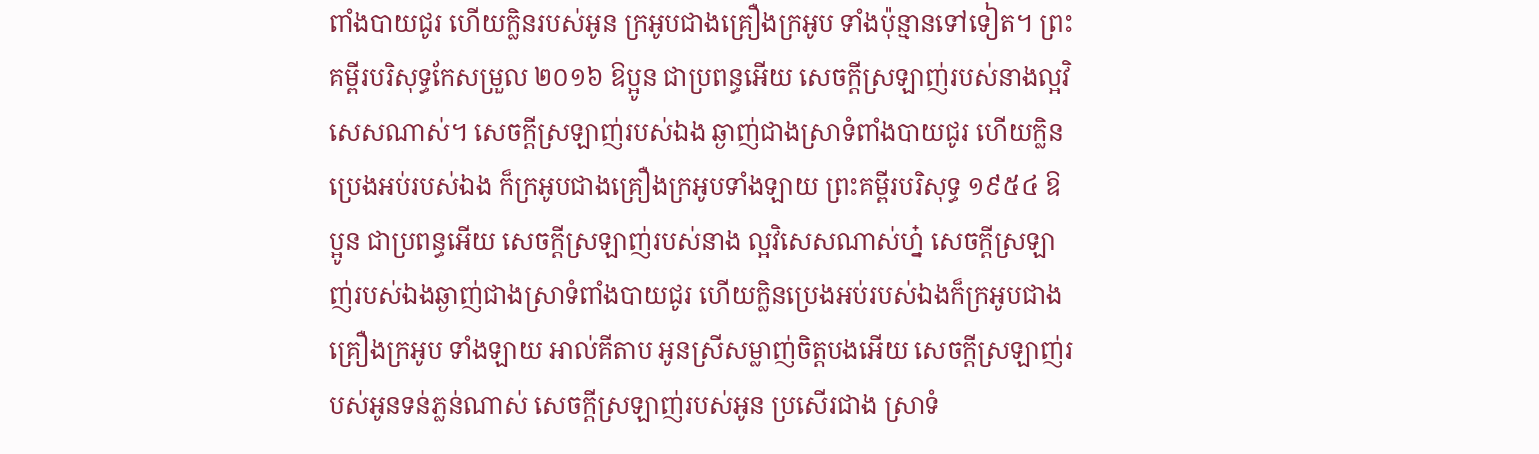ពាំងបាយជូរ ហើយក្លិនរបស់អូន ក្រអូបជាងគ្រឿងក្រអូប ទាំងប៉ុន្មានទៅទៀត។ ព្រះគម្ពីរបរិសុទ្ធកែសម្រួល ២០១៦ ឱប្អូន ជាប្រពន្ធអើយ សេចក្ដីស្រឡាញ់របស់នាងល្អវិសេសណាស់។ សេចក្ដីស្រឡាញ់របស់ឯង ឆ្ងាញ់ជាងស្រាទំពាំងបាយជូរ ហើយក្លិនប្រេងអប់របស់ឯង ក៏ក្រអូបជាងគ្រឿងក្រអូបទាំងឡាយ ព្រះគម្ពីរបរិសុទ្ធ ១៩៥៤ ឱប្អូន ជាប្រពន្ធអើយ សេចក្ដីស្រឡាញ់របស់នាង ល្អវិសេសណាស់ហ្ន៎ សេចក្ដីស្រឡាញ់របស់ឯងឆ្ងាញ់ជាងស្រាទំពាំងបាយជូរ ហើយក្លិនប្រេងអប់របស់ឯងក៏ក្រអូបជាងគ្រឿងក្រអូប ទាំងឡាយ អាល់គីតាប អូនស្រីសម្លាញ់ចិត្តបងអើយ សេចក្ដីស្រឡាញ់របស់អូនទន់ភ្លន់ណាស់ សេចក្ដីស្រឡាញ់របស់អូន ប្រសើរជាង ស្រាទំ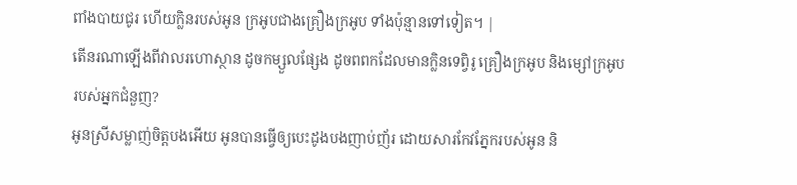ពាំងបាយជូរ ហើយក្លិនរបស់អូន ក្រអូបជាងគ្រឿងក្រអូប ទាំងប៉ុន្មានទៅទៀត។ |
តើនរណាឡើងពីវាលរហោស្ថាន ដូចកម្សួលផ្សែង ដូចពពកដែលមានក្លិនទេព្វិរូ គ្រឿងក្រអូប និងម្សៅក្រអូបរបស់អ្នកជំនួញ?
អូនស្រីសម្លាញ់ចិត្តបងអើយ អូនបានធ្វើឲ្យបេះដូងបងញាប់ញ័រ ដោយសារកែវភ្នែករបស់អូន និ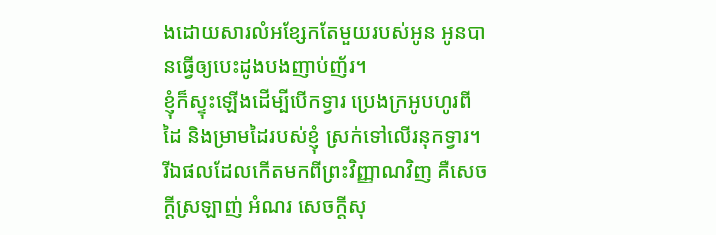ងដោយសារលំអខ្សែកតែមួយរបស់អូន អូនបានធ្វើឲ្យបេះដូងបងញាប់ញ័រ។
ខ្ញុំក៏ស្ទុះឡើងដើម្បីបើកទ្វារ ប្រេងក្រអូបហូរពីដៃ និងម្រាមដៃរបស់ខ្ញុំ ស្រក់ទៅលើរនុកទ្វារ។
រីឯផលដែលកើតមកពីព្រះវិញ្ញាណវិញ គឺសេចក្ដីស្រឡាញ់ អំណរ សេចក្ដីសុ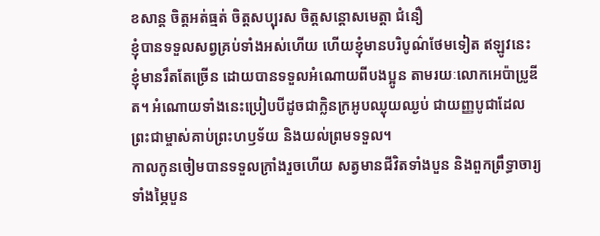ខសាន្ត ចិត្តអត់ធ្មត់ ចិត្តសប្បុរស ចិត្តសន្ដោសមេត្តា ជំនឿ
ខ្ញុំបានទទួលសព្វគ្រប់ទាំងអស់ហើយ ហើយខ្ញុំមានបរិបូណ៌ថែមទៀត ឥឡូវនេះ ខ្ញុំមានរឹតតែច្រើន ដោយបានទទួលអំណោយពីបងប្អូន តាមរយៈលោកអេប៉ាប្រូឌីត។ អំណោយទាំងនេះប្រៀបបីដូចជាក្លិនក្រអូបឈ្ងុយឈ្ងប់ ជាយញ្ញបូជាដែលព្រះជាម្ចាស់គាប់ព្រះហឫទ័យ និងយល់ព្រមទទួល។
កាលកូនចៀមបានទទួលក្រាំងរួចហើយ សត្វមានជីវិតទាំងបួន និងពួកព្រឹទ្ធាចារ្យទាំងម្ភៃបួន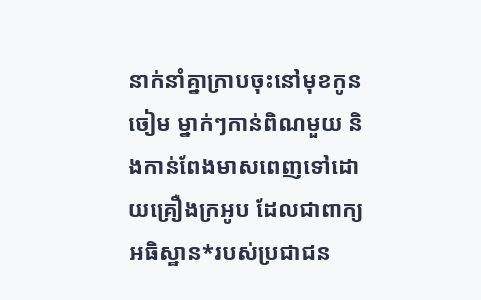នាក់នាំគ្នាក្រាបចុះនៅមុខកូនចៀម ម្នាក់ៗកាន់ពិណមួយ និងកាន់ពែងមាសពេញទៅដោយគ្រឿងក្រអូប ដែលជាពាក្យអធិស្ឋាន*របស់ប្រជាជន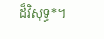ដ៏វិសុទ្ធ*។